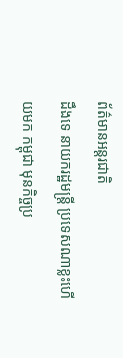ព័ត៌មានអន្ដរជាតិ
ដឹងទេ នាយករដ្ឋមន្ត្រី ប្រទេសណាខ្លះហើយមក កម្ពុជា មុនកិច្ចប្រ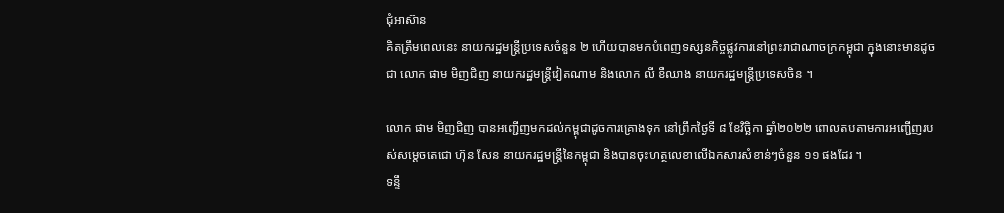ជុំអាស៊ាន
គិតត្រឹមពេលនេះ នាយករដ្ឋមន្ត្រីប្រទេសចំនួន ២ ហើយបានមកបំពេញទស្សនកិច្ចផ្លូវការនៅព្រះរាជាណាចក្រកម្ពុជា ក្នុងនោះមានដូចជា លោក ផាម មិញជិញ នាយករដ្ឋមន្ត្រីវៀតណាម និងលោក លី ខឺឈាង នាយករដ្ឋមន្ត្រីប្រទេសចិន ។

លោក ផាម មិញជិញ បានអញ្ជើញមកដល់កម្ពុជាដូចការគ្រោងទុក នៅព្រឹកថ្ងៃទី ៨ ខែវិច្ឆិកា ឆ្នាំ២០២២ ពោលតបតាមការអញ្ជើញរបស់សម្ដេចតេជោ ហ៊ុន សែន នាយករដ្ឋមន្ត្រីនៃកម្ពុជា និងបានចុះហត្ថលេខាលើឯកសារសំខាន់ៗចំនួន ១១ ផងដែរ ។
ទន្ទឹ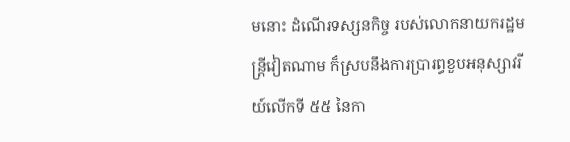មនោះ ដំណើរទស្សនកិច្ច របស់លោកនាយករដ្ឋមន្ត្រីវៀតណាម ក៏ស្របនឹងការប្រារព្ធខួបអនុស្សាវរីយ៍លើកទី ៥៥ នៃកា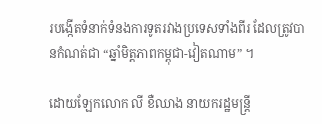របង្កើតទំនាក់ទំនងការទូតរវាងប្រទេសទាំងពីរ ដែលត្រូវបានកំណត់ជា “ឆ្នាំមិត្តភាពកម្ពុជា-វៀតណាម” ។

ដោយឡែកលោក លី ខឺឈាង នាយករដ្ឋមន្ត្រី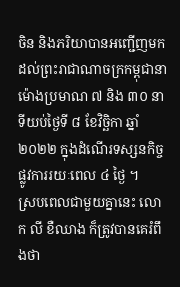ចិន និងភរិយាបានអញ្ជើញមកដល់ព្រះរាជាណាចក្រកម្ពុជានាម៉ោងប្រមាណ ៧ និង ៣០ នាទីយប់ថ្ងៃទី ៨ ខែវិច្ឆិកា ឆ្នាំ២០២២ ក្នុងដំណើរទស្សនកិច្ចផ្លូវការរយៈពេល ៤ ថ្ងៃ ។
ស្របពេលជាមួយគ្នានេះ លោក លី ខឺឈាង ក៏ត្រូវបានគេរំពឹងថា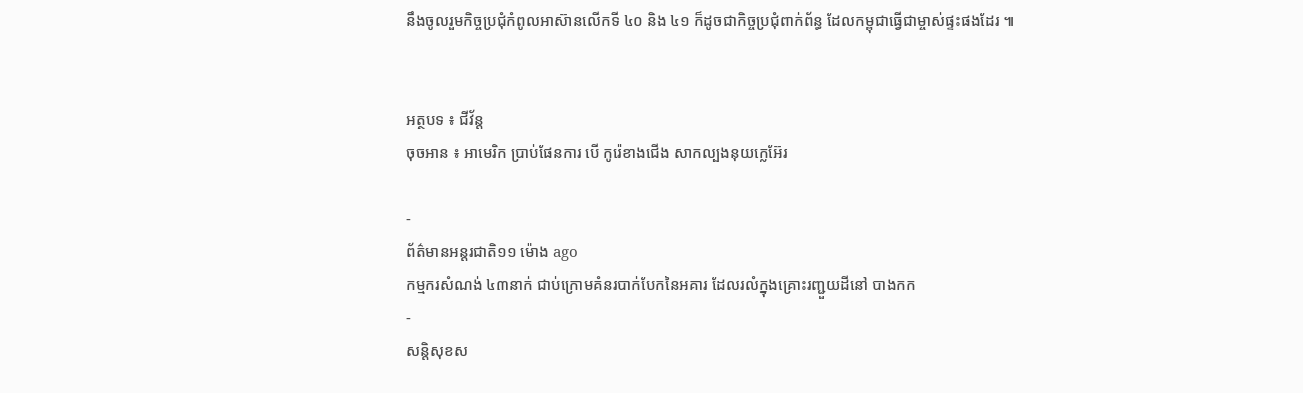នឹងចូលរួមកិច្ចប្រជុំកំពូលអាស៊ានលើកទី ៤០ និង ៤១ ក៏ដូចជាកិច្ចប្រជុំពាក់ព័ន្ធ ដែលកម្ពុជាធ្វើជាម្ចាស់ផ្ទះផងដែរ ៕


អត្ថបទ ៖ ជីវ័ន្ត
ចុចអាន ៖ អាមេរិក ប្រាប់ផែនការ បើ កូរ៉េខាងជើង សាកល្បងនុយក្លេអ៊ែរ

-
ព័ត៌មានអន្ដរជាតិ១១ ម៉ោង ago
កម្មករសំណង់ ៤៣នាក់ ជាប់ក្រោមគំនរបាក់បែកនៃអគារ ដែលរលំក្នុងគ្រោះរញ្ជួយដីនៅ បាងកក
-
សន្តិសុខស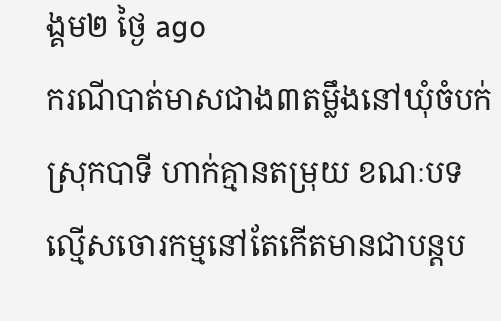ង្គម២ ថ្ងៃ ago
ករណីបាត់មាសជាង៣តម្លឹងនៅឃុំចំបក់ ស្រុកបាទី ហាក់គ្មានតម្រុយ ខណៈបទល្មើសចោរកម្មនៅតែកើតមានជាបន្តប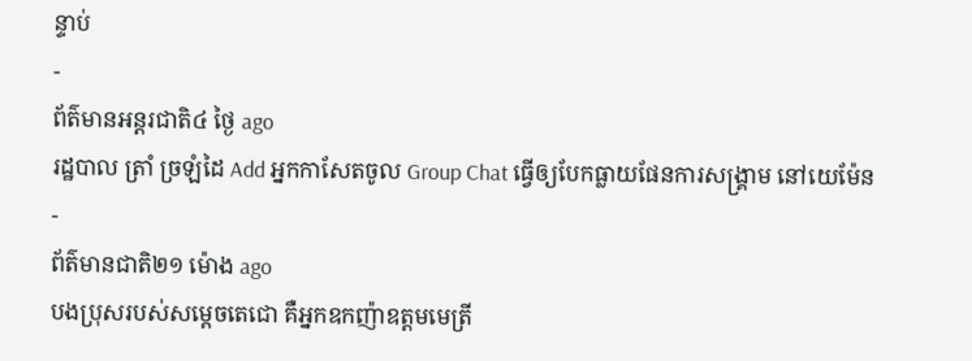ន្ទាប់
-
ព័ត៌មានអន្ដរជាតិ៤ ថ្ងៃ ago
រដ្ឋបាល ត្រាំ ច្រឡំដៃ Add អ្នកកាសែតចូល Group Chat ធ្វើឲ្យបែកធ្លាយផែនការសង្គ្រាម នៅយេម៉ែន
-
ព័ត៌មានជាតិ២១ ម៉ោង ago
បងប្រុសរបស់សម្ដេចតេជោ គឺអ្នកឧកញ៉ាឧត្តមមេត្រី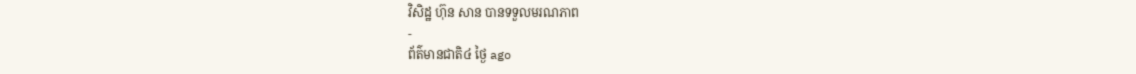វិសិដ្ឋ ហ៊ុន សាន បានទទួលមរណភាព
-
ព័ត៌មានជាតិ៤ ថ្ងៃ ago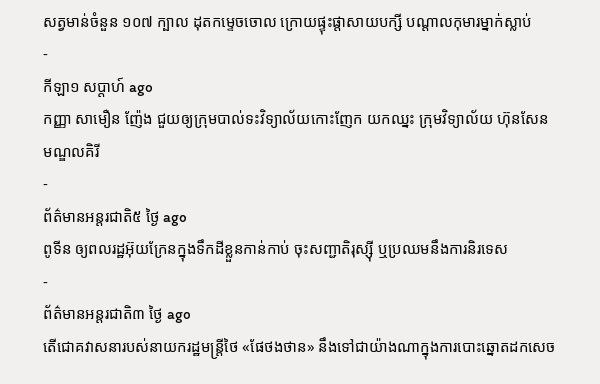សត្វមាន់ចំនួន ១០៧ ក្បាល ដុតកម្ទេចចោល ក្រោយផ្ទុះផ្ដាសាយបក្សី បណ្តាលកុមារម្នាក់ស្លាប់
-
កីឡា១ សប្តាហ៍ ago
កញ្ញា សាមឿន ញ៉ែង ជួយឲ្យក្រុមបាល់ទះវិទ្យាល័យកោះញែក យកឈ្នះ ក្រុមវិទ្យាល័យ ហ៊ុនសែន មណ្ឌលគិរី
-
ព័ត៌មានអន្ដរជាតិ៥ ថ្ងៃ ago
ពូទីន ឲ្យពលរដ្ឋអ៊ុយក្រែនក្នុងទឹកដីខ្លួនកាន់កាប់ ចុះសញ្ជាតិរុស្ស៊ី ឬប្រឈមនឹងការនិរទេស
-
ព័ត៌មានអន្ដរជាតិ៣ ថ្ងៃ ago
តើជោគវាសនារបស់នាយករដ្ឋមន្ត្រីថៃ «ផែថងថាន» នឹងទៅជាយ៉ាងណាក្នុងការបោះឆ្នោតដកសេច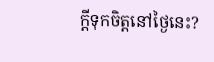ក្តីទុកចិត្តនៅថ្ងៃនេះ?